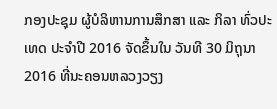ກອງປະຊຸມ ຜູ້ບໍລິຫານການສຶກສາ ແລະ ກິລາ ທົ່ວປະເທດ ປະຈຳປີ 2016 ຈັດຂຶ້ນໃນ ວັນທີ 30 ມິຖຸນາ 2016 ທີ່ນະຄອນຫລວງວຽງ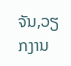ຈັນ,ວຽກງານ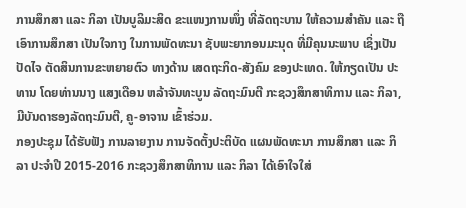ການສຶກສາ ແລະ ກິລາ ເປັນບູລິມະສິດ ຂະແໜງການໜຶ່ງ ທີ່ລັດຖະບານ ໃຫ້ຄວາມສຳຄັນ ແລະ ຖືເອົາການສຶກສາ ເປັນໃຈກາງ ໃນການພັດທະນາ ຊັບພະຍາກອນມະນຸດ ທີ່ມີຄຸນນະພາບ ເຊິ່ງເປັນປັດໄຈ ຕັດສິນການຂະຫຍາຍຕົວ ທາງດ້ານ ເສດຖະກິດ-ສັງຄົມ ຂອງປະເທດ. ໃຫ້ກຽດເປັນ ປະທານ ໂດຍທ່ານນາງ ແສງເດືອນ ຫລ້າຈັນທະບູນ ລັດຖະມົນຕີ ກະຊວງສຶກສາທິການ ແລະ ກິລາ, ມີບັນດາຮອງລັດຖະມົນຕີ, ຄູ-ອາຈານ ເຂົ້າຮ່ວມ.
ກອງປະຊຸມ ໄດ້ຮັບຟັງ ການລາຍງານ ການຈັດຕັ້ງປະຕິບັດ ແຜນພັດທະນາ ການສຶກສາ ແລະ ກິລາ ປະຈຳປີ 2015-2016 ກະຊວງສຶກສາທິການ ແລະ ກິລາ ໄດ້ເອົາໃຈໃສ່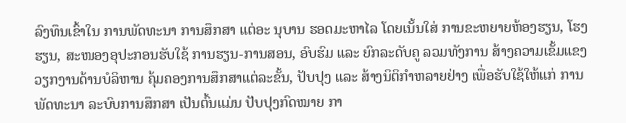ລົງທຶນເຂົ້າໃນ ການພັດທະນາ ການສຶກສາ ແຕ່ອະ ນຸບານ ຮອດມະຫາໄລ ໂດຍເນັ້ນໃສ່ ການຂະຫຍາຍຫ້ອງຮຽນ, ໂຮງຮຽນ, ສະໜອງອຸປະກອນຮັບໃຊ້ ການຮຽນ-ການສອນ, ອົບຮົມ ແລະ ຍົກລະດັບຄູ ລວມທັງການ ສ້າງຄວາມເຂັ້ມແຂງ ວຽກງານດ້ານບໍລິຫານ ຄຸ້ມຄອງການສຶກສາແຕ່ລະຂັ້ນ, ປັບປຸງ ແລະ ສ້າງນິຕິກຳຫລາຍຢ່າງ ເພື່ອຮັບໃຊ້ໃຫ້ແກ່ ການພັດທະນາ ລະບົບການສຶກສາ ເປັນຕົ້ນແມ່ນ ປັບປຸງກົດໝາຍ ກາ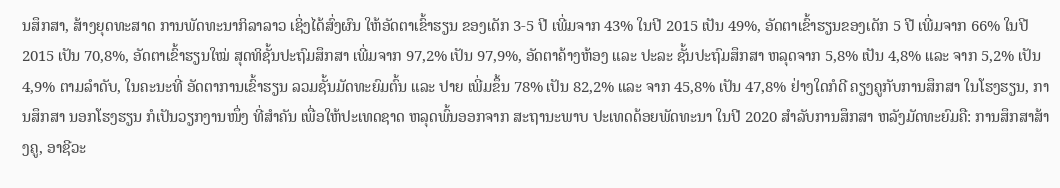ນສຶກສາ, ສ້າງຍຸດທະສາດ ການພັດທະນາກິລາລາວ ເຊິ່ງໄດ້ສົ່ງຜົນ ໃຫ້ອັດຕາເຂົ້າຮຽນ ຂອງເດັກ 3-5 ປີ ເພີ່ມຈາກ 43% ໃນປີ 2015 ເປັນ 49%, ອັດຕາເຂົ້າຮຽນຂອງເດັກ 5 ປີ ເພີ່ມຈາກ 66% ໃນປີ 2015 ເປັນ 70,8%, ອັດຕາເຂົ້າຮຽນໃໝ່ ສຸດທິຊັ້ນປະຖົມສຶກສາ ເພີ່ມຈາກ 97,2% ເປັນ 97,9%, ອັດຕາຄ້າງຫ້ອງ ແລະ ປະລະ ຊັ້ນປະຖົມສຶກສາ ຫລຸດຈາກ 5,8% ເປັນ 4,8% ແລະ ຈາກ 5,2% ເປັນ 4,9% ຕາມລຳດັບ, ໃນຄະນະທີ່ ອັດຕາການເຂົ້າຮຽນ ລວມຊັ້ນມັດທະຍົມຕົ້ນ ແລະ ປາຍ ເພີ່ມຂຶ້ນ 78% ເປັນ 82,2% ແລະ ຈາກ 45,8% ເປັນ 47,8% ຢ່າງໃດກໍດີ ຄຽງຄູກັບການສຶກສາ ໃນໂຮງຮຽນ, ການສຶກສາ ນອກໂຮງຮຽນ ກໍເປັນວຽກງານໜຶ່ງ ທີ່ສຳຄັນ ເພື່ອໃຫ້ປະເທດຊາດ ຫລຸດພົ້ນອອກຈາກ ສະຖານະພາບ ປະເທດດ້ອຍພັດທະນາ ໃນປີ 2020 ສຳລັບການສຶກສາ ຫລັງມັດທະຍົມຄື: ການສຶກສາສ້າງຄູ, ອາຊີວະ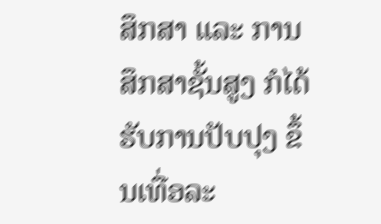ສຶກສາ ແລະ ການສຶກສາຊັ້ນສູງ ກໍໄດ້ຮັບການປັບປຸງ ຂຶ້ນເທື່ອລະ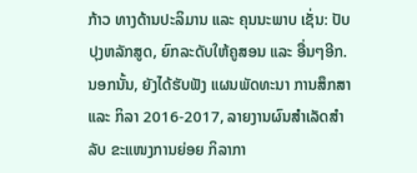ກ້າວ ທາງດ້ານປະລິມານ ແລະ ຄຸນນະພາບ ເຊັ່ນ: ປັບປຸງຫລັກສູດ, ຍົກລະດັບໃຫ້ຄູສອນ ແລະ ອື່ນໆອີກ. ນອກນັ້ນ, ຍັງໄດ້ຮັບຟັງ ແຜນພັດທະນາ ການສຶກສາ ແລະ ກິລາ 2016-2017, ລາຍງານຜົນສຳເລັດສຳລັບ ຂະແໜງການຍ່ອຍ ກິລາກາ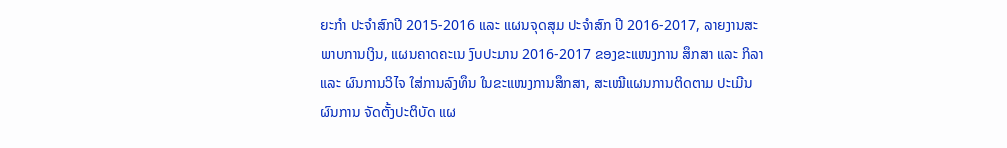ຍະກຳ ປະຈຳສົກປີ 2015-2016 ແລະ ແຜນຈຸດສຸມ ປະຈຳສົກ ປີ 2016-2017, ລາຍງານສະພາບການເງິນ, ແຜນຄາດຄະເນ ງົບປະມານ 2016-2017 ຂອງຂະແໜງການ ສຶກສາ ແລະ ກິລາ ແລະ ຜົນການວິໄຈ ໃສ່ການລົງທຶນ ໃນຂະແໜງການສຶກສາ, ສະເໝີແຜນການຕິດຕາມ ປະເມີນຜົນການ ຈັດຕັ້ງປະຕິບັດ ແຜ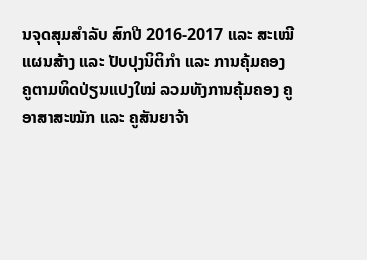ນຈຸດສຸມສຳລັບ ສົກປີ 2016-2017 ແລະ ສະເໝີແຜນສ້າງ ແລະ ປັບປຸງນິຕິກຳ ແລະ ການຄຸ້ມຄອງ ຄູຕາມທິດປ່ຽນແປງໃໝ່ ລວມທັງການຄຸ້ມຄອງ ຄູອາສາສະໝັກ ແລະ ຄູສັນຍາຈ້າ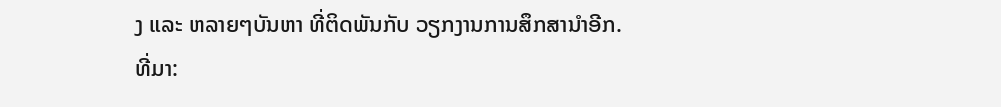ງ ແລະ ຫລາຍໆບັນຫາ ທີ່ຕິດພັນກັບ ວຽກງານການສຶກສານຳອີກ.
ທີ່ມາ: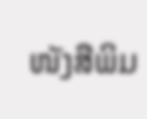ໜັງສືພິມ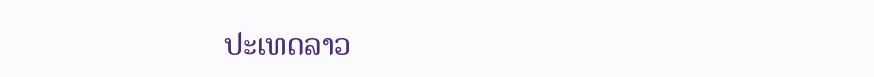ປະເທດລາວ